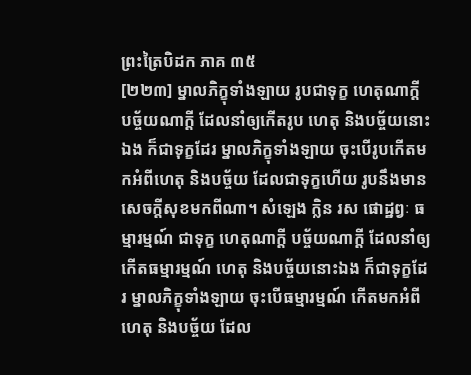ព្រះត្រៃបិដក ភាគ ៣៥
[២២៣] ម្នាលភិក្ខុទាំងឡាយ រូបជាទុក្ខ ហេតុណាក្តី បច្ច័យណាក្តី ដែលនាំឲ្យកើតរូប ហេតុ និងបច្ច័យនោះឯង ក៏ជាទុក្ខដែរ ម្នាលភិក្ខុទាំងឡាយ ចុះបើរូបកើតមកអំពីហេតុ និងបច្ច័យ ដែលជាទុក្ខហើយ រូបនឹងមានសេចក្តីសុខមកពីណា។ សំឡេង ក្លិន រស ផោដ្ឋព្វៈ ធម្មារម្មណ៍ ជាទុក្ខ ហេតុណាក្តី បច្ច័យណាក្តី ដែលនាំឲ្យកើតធម្មារម្មណ៍ ហេតុ និងបច្ច័យនោះឯង ក៏ជាទុក្ខដែរ ម្នាលភិក្ខុទាំងឡាយ ចុះបើធម្មារម្មណ៍ កើតមកអំពីហេតុ និងបច្ច័យ ដែល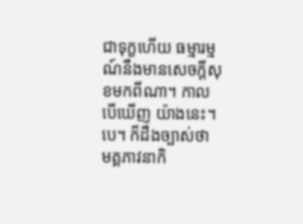ជាទុក្ខហើយ ធម្មារម្មណ៍នឹងមានសេចក្តីសុខមកពីណា។ កាលបើឃើញ យ៉ាងនេះ។បេ។ ក៏ដឹងច្បាស់ថា មគ្គភាវនាកិ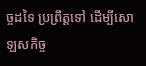ច្ចដទៃ ប្រព្រឹត្តទៅ ដើម្បីសោឡសកិច្ច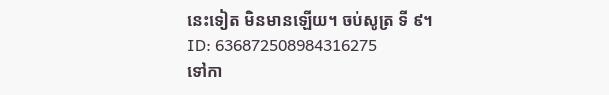នេះទៀត មិនមានឡើយ។ ចប់សូត្រ ទី ៩។
ID: 636872508984316275
ទៅកា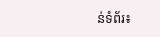ន់ទំព័រ៖